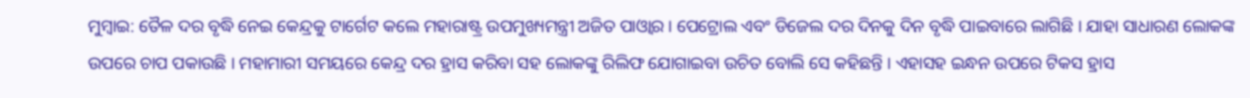ମୁମ୍ବାଇ: ତୈଳ ଦର ବୃଦ୍ଧି ନେଇ କେନ୍ଦ୍ରକୁ ଟାର୍ଗେଟ କଲେ ମହାରାଷ୍ଟ୍ର ଉପମୁଖ୍ୟମନ୍ତ୍ରୀ ଅଜିତ ପାଓ୍ବାର । ପେଟ୍ରୋଲ ଏବଂ ଡିଜେଲ ଦର ଦିନକୁ ଦିନ ବୃଦ୍ଧି ପାଇବାରେ ଲାଗିଛି । ଯାହା ସାଧାରଣ ଲୋକଙ୍କ ଉପରେ ଚାପ ପକାଉଛି । ମହାମାରୀ ସମୟରେ କେନ୍ଦ୍ର ଦର ହ୍ରାସ କରିବା ସହ ଲୋକଙ୍କୁ ରିଲିଫ ଯୋଗାଇବା ଉଚିତ ବୋଲି ସେ କହିଛନ୍ତି । ଏହାସହ ଇନ୍ଧନ ଉପରେ ଟିକସ ହ୍ରାସ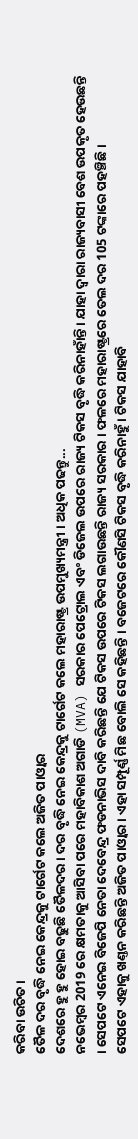କରିବା ଉଚିତ ।
ତୈଳ ଦର ବୃଦ୍ଧି ନେଇ କେନ୍ଦ୍ରକୁ ଟାର୍ଗେଟ କଲେ ଅଜିତ ପାଓ୍ବାର
ଦେଶରେ ହୁ ହୁ ହୋଇ ବଢୁଛି ତୈଳଦର । ଦର ବୃଦ୍ଧି ନେଇ କେନ୍ଦ୍ରକୁ ଟାର୍ଗେଟ କଲେ ମହାରାଷ୍ଟ୍ର ଉପମୁଖ୍ୟମନ୍ତ୍ରୀ । ଅଧିକ ପଢନ୍ତୁ...
ନଭେମ୍ବର 2019 ରେ କ୍ଷମତାକୁ ଆସିବା ପରେ ମହାବିକାଶ ଅଗାଡି (MVA) ସରକାର ପେଟ୍ରୋଲ ଏବଂ ଡିଜେଲ ଉପରେ ରାଜ୍ୟ ଟିକସ ବୃଦ୍ଧି କରିନାହାଁନ୍ତି । ଯାହା ଦ୍ବାରା ରାଜ୍ୟବାସୀ ବେଶ ଉପକୃତ ହେଉଛନ୍ତି । ସେପଟେ ଏନେଇ ବିଜେପି ନେତା ଦେବେନ୍ଦ୍ର ଫଡନାଭିସ ଦାବି କରିଛନ୍ତି ଯେ ଟିକସ ଉପରେ ଟିକସ ଲଗାଉଛନ୍ତି ରାଜ୍ୟ ସରକାର । ଫଳରେ ମହାରାଷ୍ଟ୍ରରେ ତେଲ ଦର 105 ଟଙ୍କାରେ ପହଞ୍ଚିଛି ।
ସେପଟେ ଏହାକୁ ଖଣ୍ତନ କରିଛନ୍ତି ଅଜିତ ପାଓ୍ବାର । ଏହା ସମ୍ପୂର୍ଣ୍ଣ ମିଛ ବୋଲି ସେ କହିଛନ୍ତି । ବଜେଟରେ କୌଣସି ଟିକସ ବୃଦ୍ଧି କରିନାହୁଁ । ଟିକସ ଯାହାବି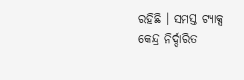ରହିଛି । ସମସ୍ତ ଟ୍ୟାକ୍ସ କେନ୍ଦ୍ର ନିର୍ଦ୍ଦାରିତ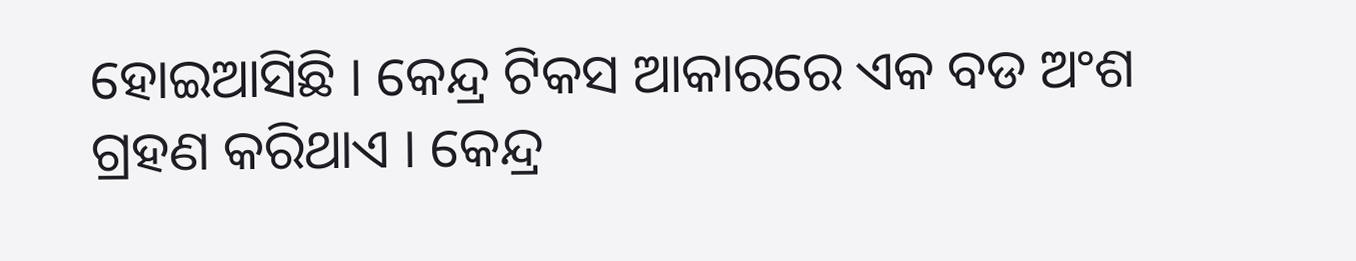ହୋଇଆସିଛି । କେନ୍ଦ୍ର ଟିକସ ଆକାରରେ ଏକ ବଡ ଅଂଶ ଗ୍ରହଣ କରିଥାଏ । କେନ୍ଦ୍ର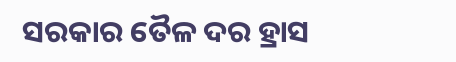ସରକାର ତୈଳ ଦର ହ୍ରାସ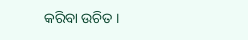କରିବା ଉଚିତ ।